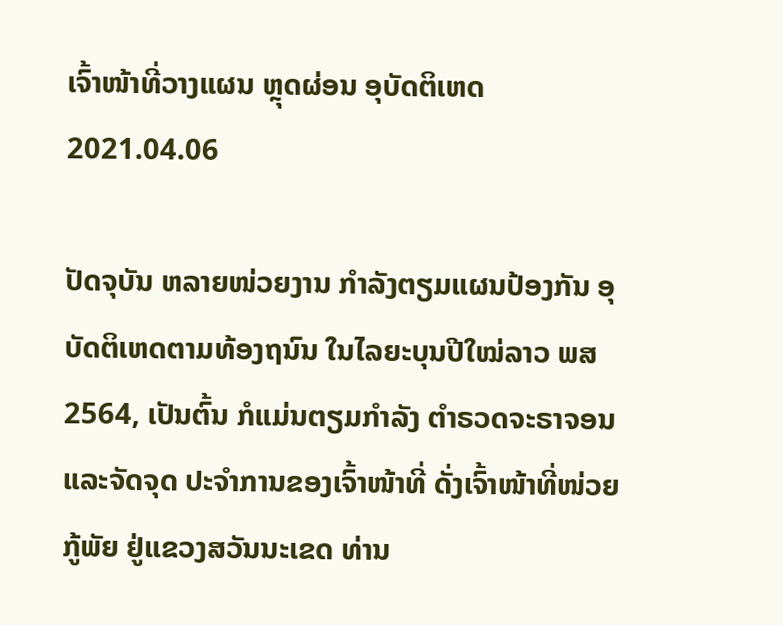ເຈົ້າໜ້າທີ່ວາງແຜນ ຫຼຸດຜ່ອນ ອຸບັດຕິເຫດ
2021.04.06

ປັດຈຸບັນ ຫລາຍໜ່ວຍງານ ກໍາລັງຕຽມແຜນປ້ອງກັນ ອຸບັດຕິເຫດຕາມທ້ອງຖນົນ ໃນໄລຍະບຸນປີໃໝ່ລາວ ພສ 2564, ເປັນຕົ້ນ ກໍແມ່ນຕຽມກໍາລັງ ຕໍາຣວດຈະຣາຈອນ ແລະຈັດຈຸດ ປະຈໍາການຂອງເຈົ້າໜ້າທີ່ ດັ່ງເຈົ້າໜ້າທີ່ໜ່ວຍກູ້ພັຍ ຢູ່ແຂວງສວັນນະເຂດ ທ່ານ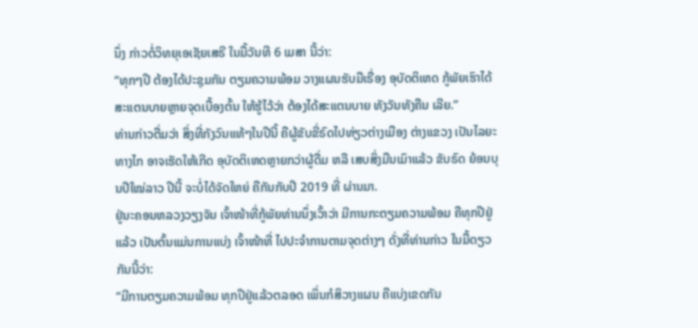ນຶ່ງ ກ່າວຕໍ່ວິທຍຸເອເຊັຍເສຣີ ໃນມື້ວັນທີ 6 ເມສາ ນີ້ວ່າ:
“ທຸກໆປີ ຕ້ອງໄດ້ປະຊຸມກັນ ຕຽມຄວາມພ້ອມ ວາງແຜນຮັບມືເຣື່ອງ ອຸບັດຕິເຫດ ກູ້ພັຍເຮົາໄດ້ ສະແຕນບາຍຫຼາຍຈຸດເບື້ອງຕົ້ນ ໃຫ້ຮູ້ໄວ້ວ່າ ຕ້ອງໄດ້ສະແຕນບາຍ ທັງວັນທັງຄືນ ເລີຍ.”
ທ່ານກ່າວຕື່ມວ່າ ສິ່ງທີ່ກັງວົນແທ້ໆໃນປີນີ້ ຄືຜູ້ຂັບຂີ່ຣົດໄປທ່ຽວຕ່າງເມືອງ ຕ່າງແຂວງ ເປັນໄລຍະທາງໄກ ອາຈເຮັດໃຫ້ເກີດ ອຸບັດຕິເຫດຫຼາຍກວ່າຜູ້ດື່ມ ຫລື ເສບສິ່ງມືນເມົາແລ້ວ ຂັບຣົດ ຍ້ອນບຸນປີໃໝ່ລາວ ປີນີ້ ຈະບໍ່ໄດ້ຈັດໃຫຍ່ ຄືກັນກັບປີ 2019 ທີ່ ຜ່ານມາ.
ຢູ່ນະຄອນຫລວງວຽງຈັນ ເຈົ້າໜ້າທີ່ກູ້ພັຍທ່ານນຶ່ງເວົ້າວ່າ ມີການກະຕຽມຄວາມພ້ອມ ຄືທຸກປີຢູ່ແລ້ວ ເປັນຕົ້ນແມ່ນການແບ່ງ ເຈົ້າໜ້າທີ່ ໄປປະຈໍາການຕາມຈຸດຕ່າງໆ ດັ່ງທີ່ທ່ານກ່າວ ໃນມື້ດຽວກັນນີ້ວ່າ:
“ມີການຕຽມຄວາມພ້ອມ ທຸກປີຢູ່ແລ້ວຕລອດ ເພິ່ນກໍສິວາງແຜນ ຄືແບ່ງເຂດກັນ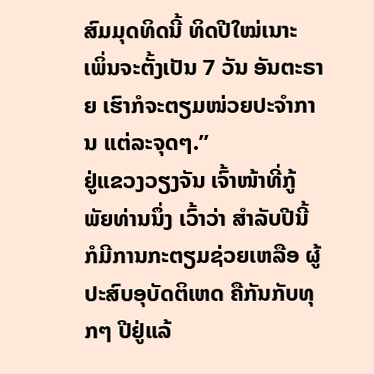ສົມມຸດທິດນີ້ ທິດປີໃໝ່ເນາະ ເພິ່ນຈະຕັ້ງເປັນ 7 ວັນ ອັນຕະຣາຍ ເຮົາກໍຈະຕຽມໜ່ວຍປະຈຳການ ແຕ່ລະຈຸດໆ.”
ຢູ່ແຂວງວຽງຈັນ ເຈົ້າໜ້າທີ່ກູ້ພັຍທ່ານນຶ່ງ ເວົ້າວ່າ ສໍາລັບປີນີ້ ກໍມີການກະຕຽມຊ່ວຍເຫລືອ ຜູ້ປະສົບອຸບັດຕິເຫດ ຄືກັນກັບທຸກໆ ປີຢູ່ແລ້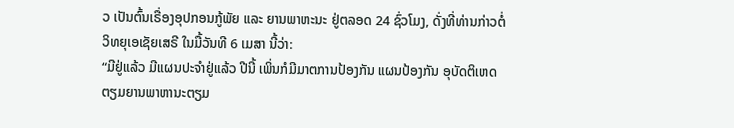ວ ເປັນຕົ້ນເຣື່ອງອຸປກອນກູ້ພັຍ ແລະ ຍານພາຫະນະ ຢູ່ຕລອດ 24 ຊົ່ວໂມງ, ດັ່ງທີ່ທ່ານກ່າວຕໍ່ວິທຍຸເອເຊັຍເສຣີ ໃນມື້ວັນທີ 6 ເມສາ ນີ້ວ່າ:
“ມີຢູ່ແລ້ວ ມີແຜນປະຈຳຢູ່ແລ້ວ ປີນີ້ ເພິ່ນກໍມີມາຕການປ້ອງກັນ ແຜນປ້ອງກັນ ອຸບັດຕິເຫດ ຕຽມຍານພາຫານະຕຽມ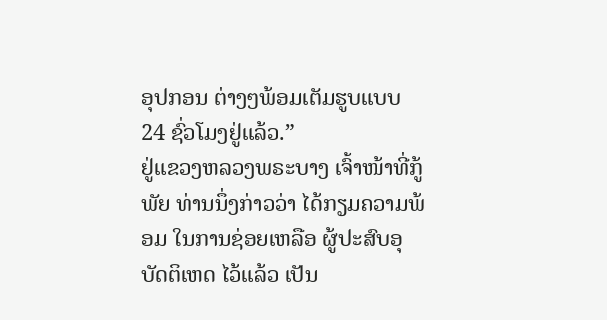ອຸປກອນ ຕ່າງໆພ້ອມເຕັມຮູບແບບ 24 ຊົ່ວໂມງຢູ່ແລ້ວ.”
ຢູ່ແຂວງຫລວງພຣະບາງ ເຈົ້າໜ້າທີ່ກູ້ພັຍ ທ່ານນຶ່ງກ່າວວ່າ ໄດ້ກຽມຄວາມພ້ອມ ໃນການຊ່ອຍເຫລືອ ຜູ້ປະສົບອຸບັດຕິເຫດ ໄວ້ແລ້ວ ເປັນ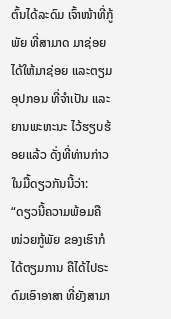ຕົ້ນໄດ້ລະດົມ ເຈົ້າໜ້າທີ່ກູ້ພັຍ ທີ່ສາມາດ ມາຊ່ອຍໄດ້ໃຫ້ມາຊ່ອຍ ແລະຕຽມອຸປກອນ ທີ່ຈໍາເປັນ ແລະ ຍານພະຫະນະ ໄວ້ຮຽບຮ້ອຍແລ້ວ ດັ່ງທີ່ທ່ານກ່າວ ໃນມື້ດຽວກັນນີ້ວ່າ:
“ດຽວນີ້ຄວາມພ້ອມຄື ໜ່ວຍກູ້ພັຍ ຂອງເຮົາກໍໄດ້ຕຽມການ ຄືໄດ້ໄປຣະດົມເອົາອາສາ ທີ່ຍັງສາມາ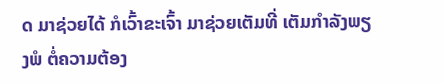ດ ມາຊ່ວຍໄດ້ ກໍເວົ້າຂະເຈົ້າ ມາຊ່ວຍເຕັມທີ່ ເຕັມກຳລັງພຽງພໍ ຕໍ່ຄວາມຕ້ອງ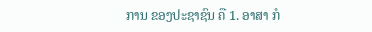ການ ຂອງປະຊາຊົນ ຄື 1. ອາສາ ກໍ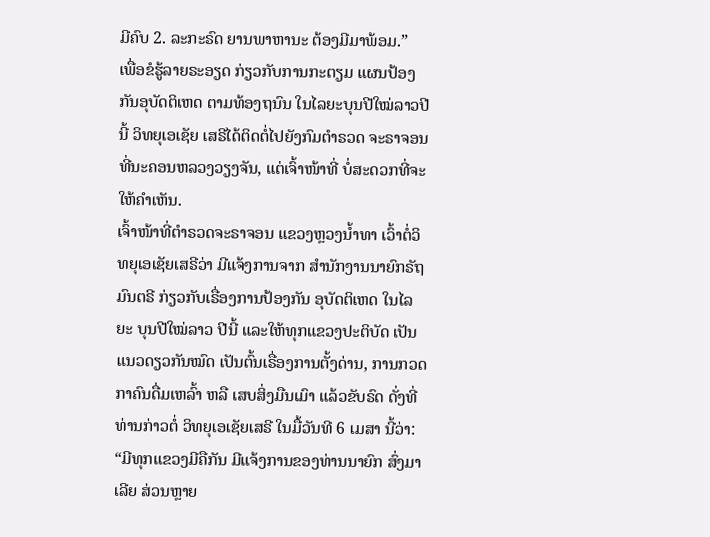ມີຄົບ 2. ລະກະຣົດ ຍານພາຫານະ ຕ້ອງມີມາພ້ອມ.”
ເພື່ອຂໍຮູ້ລາຍຣະອຽດ ກ່ຽວກັບການກະຕຽມ ແຜນປ້ອງກັນອຸບັດຕິເຫດ ຕາມທ້ອງຖນົນ ໃນໄລຍະບຸນປີໃໝ່ລາວປີນີ້ ວິທຍຸເອເຊັຍ ເສຣີໄດ້ຕິດຕໍ່ໄປຍັງກົມຕໍາຣວດ ຈະຣາຈອນ ທີ່ນະຄອນຫລວງວຽງຈັນ, ແຕ່ເຈົ້າໜ້າທີ່ ບໍ່ສະດວກທີ່ຈະໃຫ້ຄໍາເຫັນ.
ເຈົ້າໜ້າທີ່ຕໍາຣວດຈະຣາຈອນ ແຂວງຫຼວງນໍ້າທາ ເວົ້າຕໍ່ວິທຍຸເອເຊັຍເສຣີວ່າ ມີແຈ້ງການຈາກ ສໍານັກງານນາຍົກຣັຖມົນຕຣີ ກ່ຽວກັບເຣື່ອງການປ້ອງກັນ ອຸບັດຕິເຫດ ໃນໄລຍະ ບຸນປີໃໝ່ລາວ ປີນີ້ ແລະໃຫ້ທຸກແຂວງປະຕິບັດ ເປັນແນວດຽວກັນໝົດ ເປັນຕົ້ນເຣື່ອງການຕັ້ງດ່ານ, ການກວດກາຄົນດື່ມເຫລົ້າ ຫລື ເສບສິ່ງມືນເມົາ ແລ້ວຂັບຣົດ ດັ່ງທີ່ທ່ານກ່າວຕໍ່ ວິທຍຸເອເຊັຍເສຣີ ໃນມື້ວັນທີ 6 ເມສາ ນີ້ວ່າ:
“ມີທຸກແຂວງມີຄືກັນ ມີແຈ້ງການຂອງທ່ານນາຍົກ ສົ່ງມາເລີຍ ສ່ວນຫຼາຍ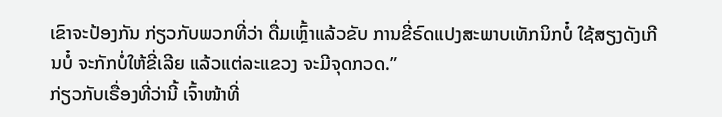ເຂົາຈະປ້ອງກັນ ກ່ຽວກັບພວກທີ່ວ່າ ດື່ມເຫຼົ້າແລ້ວຂັບ ການຂີ່ຣົດແປງສະພາບເທັກນິກບໍ໋ ໃຊ້ສຽງດັງເກີນບໍ໋ ຈະກັກບໍ່ໃຫ້ຂີ່ເລີຍ ແລ້ວແຕ່ລະແຂວງ ຈະມີຈຸດກວດ.”
ກ່ຽວກັບເຣື່ອງທີ່ວ່ານີ້ ເຈົ້າໜ້າທີ່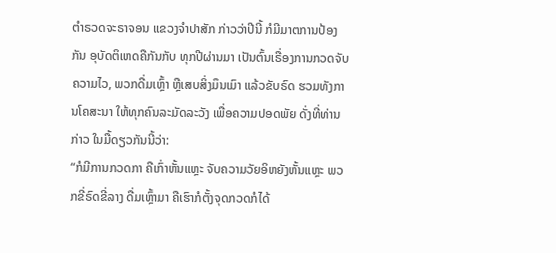ຕໍາຣວດຈະຣາຈອນ ແຂວງຈໍາປາສັກ ກ່າວວ່າປີນີ້ ກໍມີມາຕການປ້ອງກັນ ອຸບັດຕິເຫດຄືກັນກັບ ທຸກປີຜ່ານມາ ເປັນຕົ້ນເຣື່ອງການກວດຈັບຄວາມໄວ, ພວກດື່ມເຫຼົ້າ ຫຼືເສບສິ່ງມຶນເມົາ ແລ້ວຂັບຣົດ ຮວມທັງການໂຄສະນາ ໃຫ້ທຸກຄົນລະມັດລະວັງ ເພື່ອຄວາມປອດພັຍ ດັ່ງທີ່ທ່ານກ່າວ ໃນມື້ດຽວກັນນີ້ວ່າ:
“ກໍມີການກວດກາ ຄືເກົ່າຫັ້ນແຫຼະ ຈັບຄວາມວັຍອິຫຍັງຫັ້ນແຫຼະ ພວກຂີ່ຣົດຂີ່ລາງ ດື່ມເຫຼົ້າມາ ຄືເຮົາກໍຕັ້ງຈຸດກວດກໍໄດ້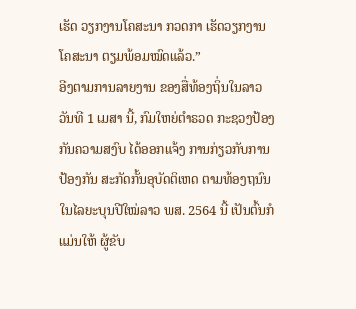ເຮັດ ວຽກງານໂຄສະນາ ກວດກາ ເຮັດວຽກງານໂຄສະນາ ຕຽມພ້ອມໝົດແລ້ວ.”
ອີງຕາມການລາຍງານ ຂອງສື່ທ້ອງຖິ່ນໃນລາວ ວັນທີ 1 ເມສາ ນີ້, ກົມໃຫຍ່ຕໍາຣວດ ກະຊວງປ້ອງກັນຄວາມສງົບ ໄດ້ອອກແຈ້ງ ການກ່ຽວກັບການປ້ອງກັນ ສະກັດກັ້ນອຸບັດຕິເຫດ ຕາມທ້ອງຖນົນ ໃນໄລຍະບຸນປີໃໝ່ລາວ ພສ. 2564 ນີ້ ເປັນຕົ້ນກໍແມ່ນໃຫ້ ຜູ້ຂັບ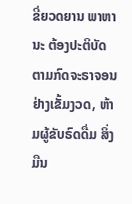ຂີ່ຍວດຍານ ພາຫານະ ຕ້ອງປະຕິບັດ ຕາມກົດຈະຣາຈອນ ຢ່າງເຂັ້ມງວດ, ຫ້າມຜູ້ຂັບຣົດດື່ມ ສິ່ງ ມືນ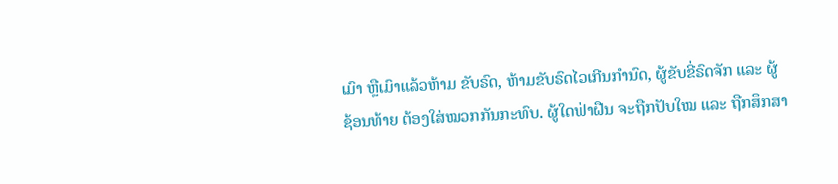ເມົາ ຫຼືເມົາແລ້ວຫ້າມ ຂັບຣົດ, ຫ້າມຂັບຣົດໄວເກີນກໍານົດ, ຜູ້ຂັບຂີ່ຣົດຈັກ ແລະ ຜູ້ຊ້ອນທ້າຍ ຕ້ອງໃສ່ໝວກກັນກະທົບ. ຜູ້ໃດຟ່າຝືນ ຈະຖືກປັບໃໝ ແລະ ຖືກສຶກສາ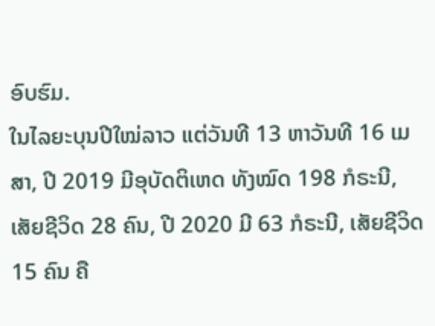ອົບຮົມ.
ໃນໄລຍະບຸນປີໃໝ່ລາວ ແຕ່ວັນທີ 13 ຫາວັນທີ 16 ເມສາ, ປີ 2019 ມີອຸບັດຕິເຫດ ທັງໝົດ 198 ກໍຣະນີ, ເສັຍຊີວິດ 28 ຄົນ, ປີ 2020 ມີ 63 ກໍຣະນີ, ເສັຍຊີວິດ 15 ຄົນ ຄື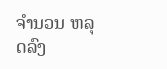ຈໍານວນ ຫລຸດລົງ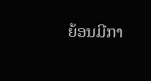ຍ້ອນມີກາ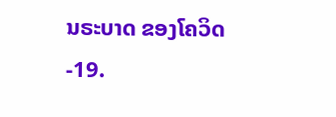ນຣະບາດ ຂອງໂຄວິດ-19.